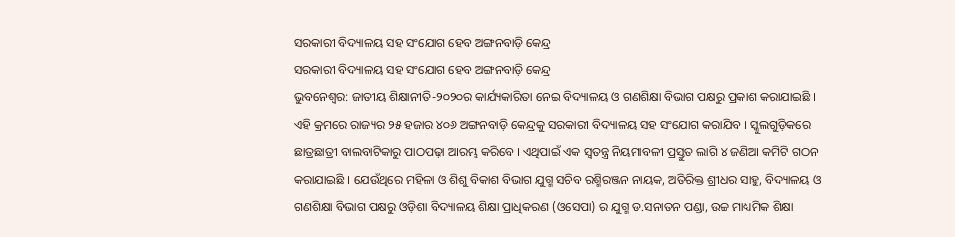ସରକାରୀ ବିଦ୍ୟାଳୟ ସହ ସଂଯୋଗ ହେବ ଅଙ୍ଗନବାଡ଼ି କେନ୍ଦ୍ର
ସରକାରୀ ବିଦ୍ୟାଳୟ ସହ ସଂଯୋଗ ହେବ ଅଙ୍ଗନବାଡ଼ି କେନ୍ଦ୍ର
ଭୁବନେଶ୍ୱର: ଜାତୀୟ ଶିକ୍ଷାନୀତି-୨୦୨୦ର କାର୍ଯ୍ୟକାରିତା ନେଇ ବିଦ୍ୟାଳୟ ଓ ଗଣଶିକ୍ଷା ବିଭାଗ ପକ୍ଷରୁ ପ୍ରକାଶ କରାଯାଇଛି । ଏହି କ୍ରମରେ ରାଜ୍ୟର ୨୫ ହଜାର ୪୦୬ ଅଙ୍ଗନବାଡ଼ି କେନ୍ଦ୍ରକୁ ସରକାରୀ ବିଦ୍ୟାଳୟ ସହ ସଂଯୋଗ କରାଯିବ । ସ୍କୁଲଗୁଡ଼ିକରେ ଛାତ୍ରଛାତ୍ରୀ ବାଲବାଟିକାରୁ ପାଠପଢ଼ା ଆରମ୍ଭ କରିବେ । ଏଥିପାଇଁ ଏକ ସ୍ୱତନ୍ତ୍ର ନିୟମାବଳୀ ପ୍ରସ୍ତୁତ ଲାଗି ୪ ଜଣିଆ କମିଟି ଗଠନ କରାଯାଇଛି । ଯେଉଁଥିରେ ମହିଳା ଓ ଶିଶୁ ବିକାଶ ବିଭାଗ ଯୁଗ୍ମ ସଚିବ ରଶ୍ମିରଞ୍ଜନ ନାୟକ, ଅତିରିକ୍ତ ଶ୍ରୀଧର ସାହୁ, ବିଦ୍ୟାଳୟ ଓ ଗଣଶିକ୍ଷା ବିଭାଗ ପକ୍ଷରୁ ଓଡ଼ିଶା ବିଦ୍ୟାଳୟ ଶିକ୍ଷା ପ୍ରାଧିକରଣ (ଓସେପା) ର ଯୁଗ୍ମ ଡ.ସନାତନ ପଣ୍ଡା, ଉଚ୍ଚ ମାଧ୍ୟମିକ ଶିକ୍ଷା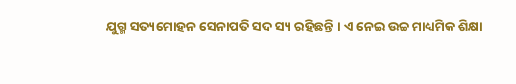ଯୁଗ୍ମ ସତ୍ୟମୋହନ ସେନାପତି ସଦ ସ୍ୟ ରହିଛନ୍ତି । ଏ ନେଇ ଉଚ୍ଚ ମାଧ୍ୟମିକ ଶିକ୍ଷା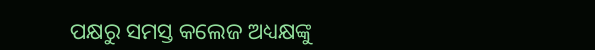ପକ୍ଷରୁ ସମସ୍ତ କଲେଜ ଅଧ୍ୟକ୍ଷଙ୍କୁ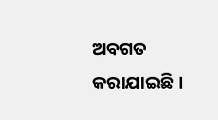ଅବଗତ କରାଯାଇଛି ।